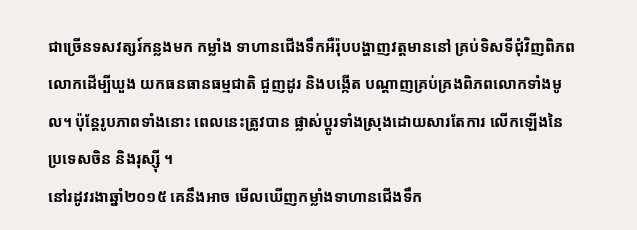ជាច្រើនទសវត្សរ៍កន្លងមក កម្លាំង ទាហានជើងទឹកអឺរ៉ុបបង្ហាញវត្ដមាននៅ គ្រប់ទិសទីជុំវិញពិភពលោកដើម្បីឃួង យកធនធានធម្មជាតិ ជួញដូរ និងបង្កើត បណ្ដាញគ្រប់គ្រងពិភពលោកទាំងមូល។ ប៉ុន្ដែរូបភាពទាំងនោះ ពេលនេះត្រូវបាន ផ្លាស់ប្ដូរទាំងស្រុងដោយសារតែការ លើកឡើងនៃប្រទេសចិន និងរុស្ស៊ី ។
នៅរដូវរងាឆ្នាំ២០១៥ គេនឹងអាច មើលឃើញកម្លាំងទាហានជើងទឹក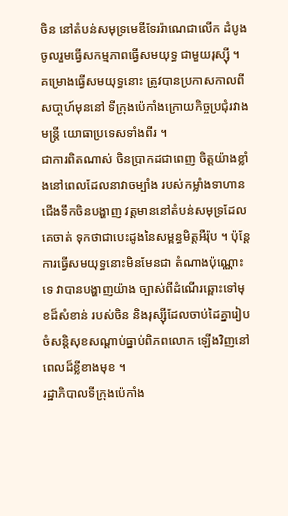ចិន នៅតំបន់សមុទ្រមេឌីទែររ៉ាណេជាលើក ដំបូងចូលរួមធ្វើសកម្មភាពធ្វើសមយុទ្ធ ជាមួយរុស្ស៊ី ។ គម្រោងធ្វើសមយុទ្ធនោះ ត្រូវបានប្រកាសកាលពីសបា្ដហ៍មុននៅ ទីក្រុងប៉េកាំងក្រោយកិច្ចប្រជុំរវាងមន្ដ្រី យោធាប្រទេសទាំងពីរ ។
ជាការពិតណាស់ ចិនប្រាកដជាពេញ ចិត្ដយ៉ាងខ្លាំងនៅពេលដែលនាវាចម្បាំង របស់កម្លាំងទាហានជើងទឹកចិនបង្ហាញ វត្ដមាននៅតំបន់សមុទ្រដែលគេចាត់ ទុកថាជាបេះដូងនៃសម្ពន្ធមិត្ដអឺរ៉ុប ។ ប៉ុន្ដែការធ្វើសមយុទ្ធនោះមិនមែនជា តំណាងប៉ុណ្ណោះទេ វាបានបង្ហាញយ៉ាង ច្បាស់ពីដំណើរឆ្ពោះទៅមុខដ៏សំខាន់ របស់ចិន និងរុស្ស៊ីដែលចាប់ដៃគ្នារៀប ចំសន្ដិសុខសណ្ដាប់ធ្នាប់ពិភពលោក ឡើងវិញនៅពេលដ៏ខ្លីខាងមុខ ។
រដ្ឋាភិបាលទីក្រុងប៉េកាំង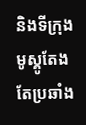និងទីក្រុង មូស្គូតែងតែប្រឆាំង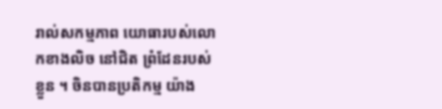រាល់សកម្មភាព យោធារបស់លោកខាងលិច នៅជិត ព្រំដែនរបស់ខ្លួន ។ ចិនបានប្រតិកម្ម យ៉ាង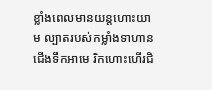ខ្លាំងពេលមានយន្ដហោះយាម ល្បាតរបស់កម្លាំងទាហានជើងទឹកអាមេ រិកហោះហើរជិ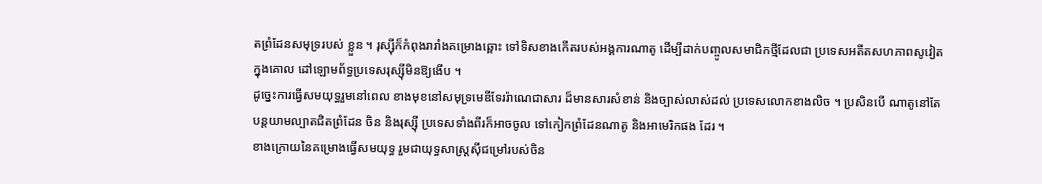តព្រំដែនសមុទ្ររបស់ ខ្លួន ។ រុស្ស៊ីក៏កំពុងរារាំងគម្រោងឆ្ពោះ ទៅទិសខាងកើតរបស់អង្គការណាតូ ដើម្បីដាក់បញ្ចូលសមាជិកថ្មីដែលជា ប្រទេសអតីតសហភាពសូវៀតក្នុងគោល ដៅឡោមព័ទ្ធប្រទេសរុស្ស៊ីមិនឱ្យងើប ។
ដូច្នេះការធ្វើសមយុទ្ធរួមនៅពេល ខាងមុខនៅសមុទ្រមេឌីទែររ៉ាណេជាសារ ដ៏មានសារសំខាន់ និងច្បាស់លាស់ដល់ ប្រទេសលោកខាងលិច ។ ប្រសិនបើ ណាតូនៅតែបន្ដយាមល្បាតជិតព្រំដែន ចិន និងរុស្ស៊ី ប្រទេសទាំងពីរក៏អាចចូល ទៅកៀកព្រំដែនណាតូ និងអាមេរិកផង ដែរ ។
ខាងក្រោយនៃគម្រោងធ្វើសមយុទ្ធ រួមជាយុទ្ធសាស្ដ្រស៊ីជម្រៅរបស់ចិន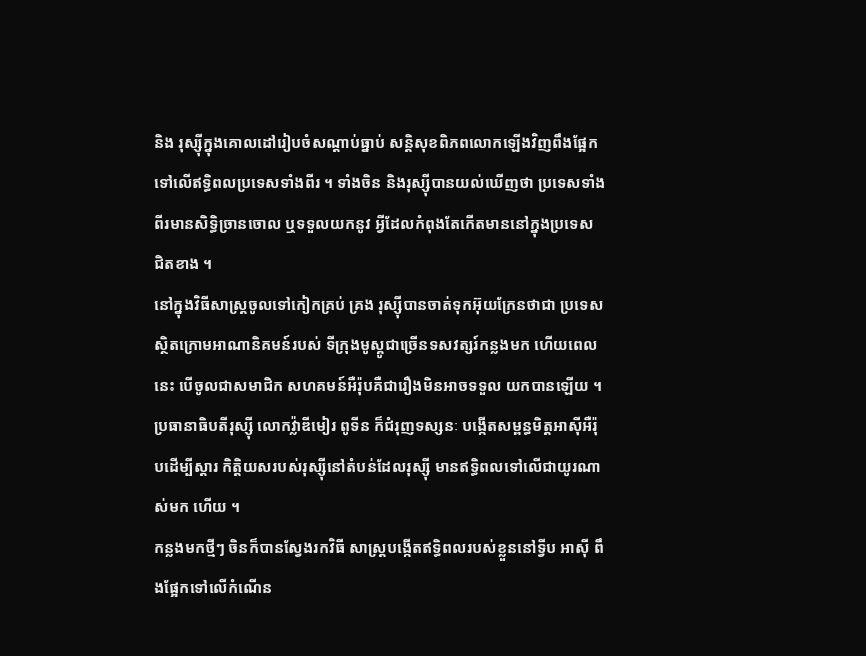និង រុស្ស៊ីក្នុងគោលដៅរៀបចំសណ្ដាប់ធ្នាប់ សន្ដិសុខពិភពលោកឡើងវិញពឹងផ្អែក ទៅលើឥទ្ធិពលប្រទេសទាំងពីរ ។ ទាំងចិន និងរុស្ស៊ីបានយល់ឃើញថា ប្រទេសទាំង ពីរមានសិទ្ធិច្រានចោល ឬទទួលយកនូវ អ្វីដែលកំពុងតែកើតមាននៅក្នុងប្រទេស ជិតខាង ។
នៅក្នុងវិធីសាស្ដ្រចូលទៅកៀកគ្រប់ គ្រង រុស្ស៊ីបានចាត់ទុកអ៊ុយក្រែនថាជា ប្រទេសស្ថិតក្រោមអាណានិគមន៍របស់ ទីក្រុងមូស្គូជាច្រើនទសវត្សរ៍កន្លងមក ហើយពេលនេះ បើចូលជាសមាជិក សហគមន៍អឺរ៉ុបគឺជារឿងមិនអាចទទួល យកបានឡើយ ។ ប្រធានាធិបតីរុស្ស៊ី លោកវ្ល៉ាឌីមៀរ ពូទីន ក៏ជំរុញទស្សនៈ បង្កើតសម្ពន្ធមិត្ដអាស៊ីអឺរ៉ុបដើម្បីស្ដារ កិត្ដិយសរបស់រុស្ស៊ីនៅតំបន់ដែលរុស្ស៊ី មានឥទ្ធិពលទៅលើជាយូរណាស់មក ហើយ ។
កន្លងមកថ្មីៗ ចិនក៏បានស្វែងរកវិធី សាស្ដ្របង្កើតឥទ្ធិពលរបស់ខ្លួននៅទ្វីប អាស៊ី ពឹងផ្អែកទៅលើកំណើន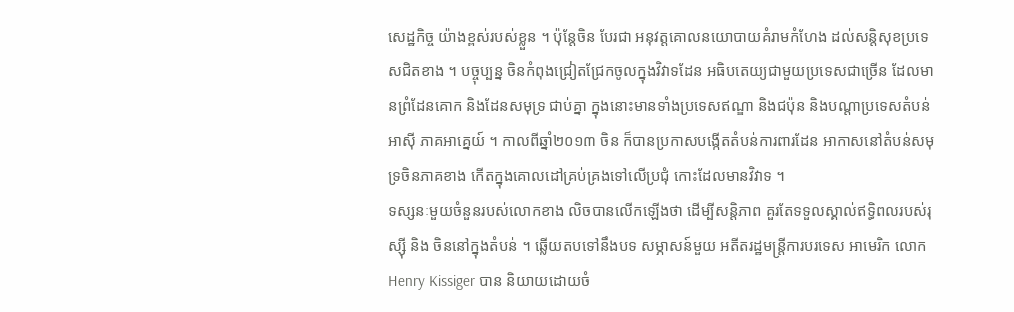សេដ្ឋកិច្ច យ៉ាងខ្ពស់របស់ខ្លួន ។ ប៉ុន្ដែចិន បែរជា អនុវត្ដគោលនយោបាយគំរាមកំហែង ដល់សន្ដិសុខប្រទេសជិតខាង ។ បច្ចុប្បន្ន ចិនកំពុងជ្រៀតជ្រែកចូលក្នុងវិវាទដែន អធិបតេយ្យជាមួយប្រទេសជាច្រើន ដែលមានព្រំដែនគោក និងដែនសមុទ្រ ជាប់គ្នា ក្នុងនោះមានទាំងប្រទេសឥណ្ឌា និងជប៉ុន និងបណ្ដាប្រទេសតំបន់អាស៊ី ភាគអាគ្នេយ៍ ។ កាលពីឆ្នាំ២០១៣ ចិន ក៏បានប្រកាសបង្កើតតំបន់ការពារដែន អាកាសនៅតំបន់សមុទ្រចិនភាគខាង កើតក្នុងគោលដៅគ្រប់គ្រងទៅលើប្រជុំ កោះដែលមានវិវាទ ។
ទស្សនៈមួយចំនួនរបស់លោកខាង លិចបានលើកឡើងថា ដើម្បីសន្ដិភាព គួរតែទទួលស្គាល់ឥទ្ធិពលរបស់រុស្ស៊ី និង ចិននៅក្នុងតំបន់ ។ ឆ្លើយតបទៅនឹងបទ សម្ភាសន៍មួយ អតីតរដ្ឋមន្ដ្រីការបរទេស អាមេរិក លោក Henry Kissiger បាន និយាយដោយចំ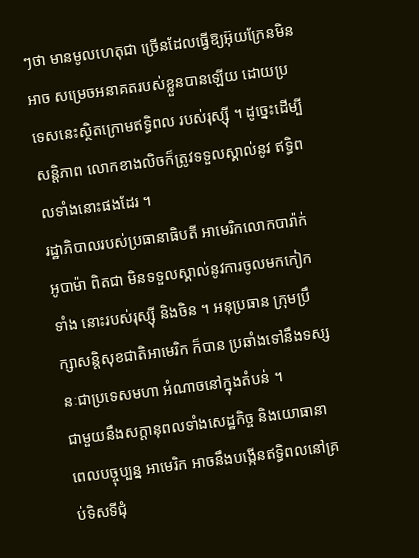ៗថា មានមូលហេតុជា ច្រើនដែលធ្វើឱ្យអ៊ុយក្រែនមិនអាច សម្រេចអនាគតរបស់ខ្លួនបានឡើយ ដោយប្រទេសនេះស្ថិតក្រោមឥទ្ធិពល របស់រុស្ស៊ី ។ ដូច្នេះដើម្បីសន្ដិភាព លោកខាងលិចក៏ត្រូវទទួលស្គាល់នូវ ឥទ្ធិពលទាំងនោះផងដែរ ។
រដ្ឋាភិបាលរបស់ប្រធានាធិបតី អាមេរិកលោកបារ៉ាក់ អូបាម៉ា ពិតជា មិនទទួលស្គាល់នូវការចូលមកកៀកទាំង នោះរបស់រុស្ស៊ី និងចិន ។ អនុប្រធាន ក្រុមប្រឹក្សាសន្ដិសុខជាតិអាមេរិក ក៏បាន ប្រឆាំងទៅនឹងទស្សនៈជាប្រទេសមហា អំណាចនៅក្នុងតំបន់ ។
ជាមួយនឹងសក្ដានុពលទាំងសេដ្ឋកិច្ច និងយោធានាពេលបច្ចុប្បន្ន អាមេរិក អាចនឹងបង្កើនឥទ្ធិពលនៅគ្រប់ទិសទីជុំ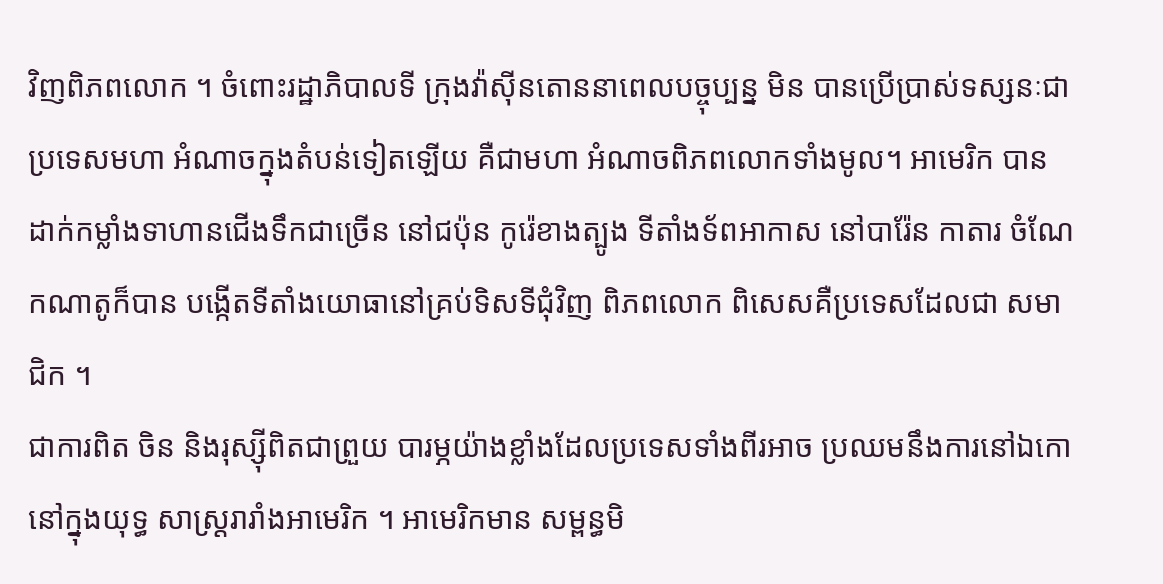វិញពិភពលោក ។ ចំពោះរដ្ឋាភិបាលទី ក្រុងវ៉ាស៊ីនតោននាពេលបច្ចុប្បន្ន មិន បានប្រើប្រាស់ទស្សនៈជាប្រទេសមហា អំណាចក្នុងតំបន់ទៀតឡើយ គឺជាមហា អំណាចពិភពលោកទាំងមូល។ អាមេរិក បានដាក់កម្លាំងទាហានជើងទឹកជាច្រើន នៅជប៉ុន កូរ៉េខាងត្បូង ទីតាំងទ័ពអាកាស នៅបារ៉ែន កាតារ ចំណែកណាតូក៏បាន បង្កើតទីតាំងយោធានៅគ្រប់ទិសទីជុំវិញ ពិភពលោក ពិសេសគឺប្រទេសដែលជា សមាជិក ។
ជាការពិត ចិន និងរុស្ស៊ីពិតជាព្រួយ បារម្ភយ៉ាងខ្លាំងដែលប្រទេសទាំងពីរអាច ប្រឈមនឹងការនៅឯកោនៅក្នុងយុទ្ធ សាស្ដ្ររារាំងអាមេរិក ។ អាមេរិកមាន សម្ពន្ធមិ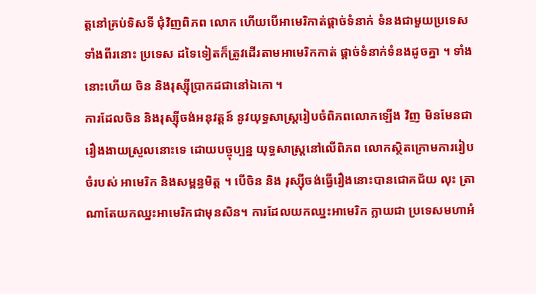ត្ដនៅគ្រប់ទិសទី ជុំវិញពិភព លោក ហើយបើអាមេរិកាត់ផ្ដាច់ទំនាក់ ទំនងជាមួយប្រទេសទាំងពីរនោះ ប្រទេស ដទៃទៀតក៏ត្រូវដើរតាមអាមេរិកកាត់ ផ្ដាច់ទំនាក់ទំនងដូចគ្នា ។ ទាំងនោះហើយ ចិន និងរុស្ស៊ីប្រាកដជានៅឯកោ ។
ការដែលចិន និងរុស្ស៊ីចង់អនុវត្ដន៍ នូវយុទ្ធសាស្ដ្ររៀបចំពិភពលោកឡើង វិញ មិនមែនជារឿងងាយស្រួលនោះទេ ដោយបច្ចុប្បន្ន យុទ្ធសាស្ដ្រនៅលើពិភព លោកស្ថិតក្រោមការរៀបចំរបស់ អាមេរិក និងសម្ពន្ធមិត្ដ ។ បើចិន និង រុស្ស៊ីចង់ធ្វើរឿងនោះបានជោគជ័យ លុះ ត្រាណាតែយកឈ្នះអាមេរិកជាមុនសិន។ ការដែលយកឈ្នះអាមេរិក ក្លាយជា ប្រទេសមហាអំ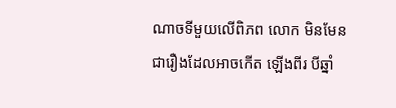ណាចទីមួយលើពិភព លោក មិនមែនជារឿងដែលអាចកើត ឡើងពីរ បីឆ្នាំ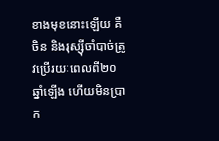ខាងមុខនោះឡើយ គឺចិន និងរុស្ស៊ីចាំបាច់ត្រូវប្រើរយៈពេលពី២០ ឆ្នាំឡើង ហើយមិនប្រាក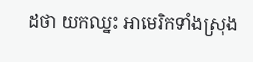ដថា យកឈ្នះ អាមេរិកទាំងស្រុង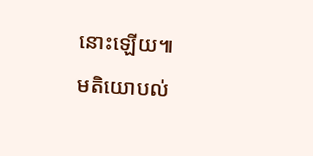នោះឡើយ៕
មតិយោបល់